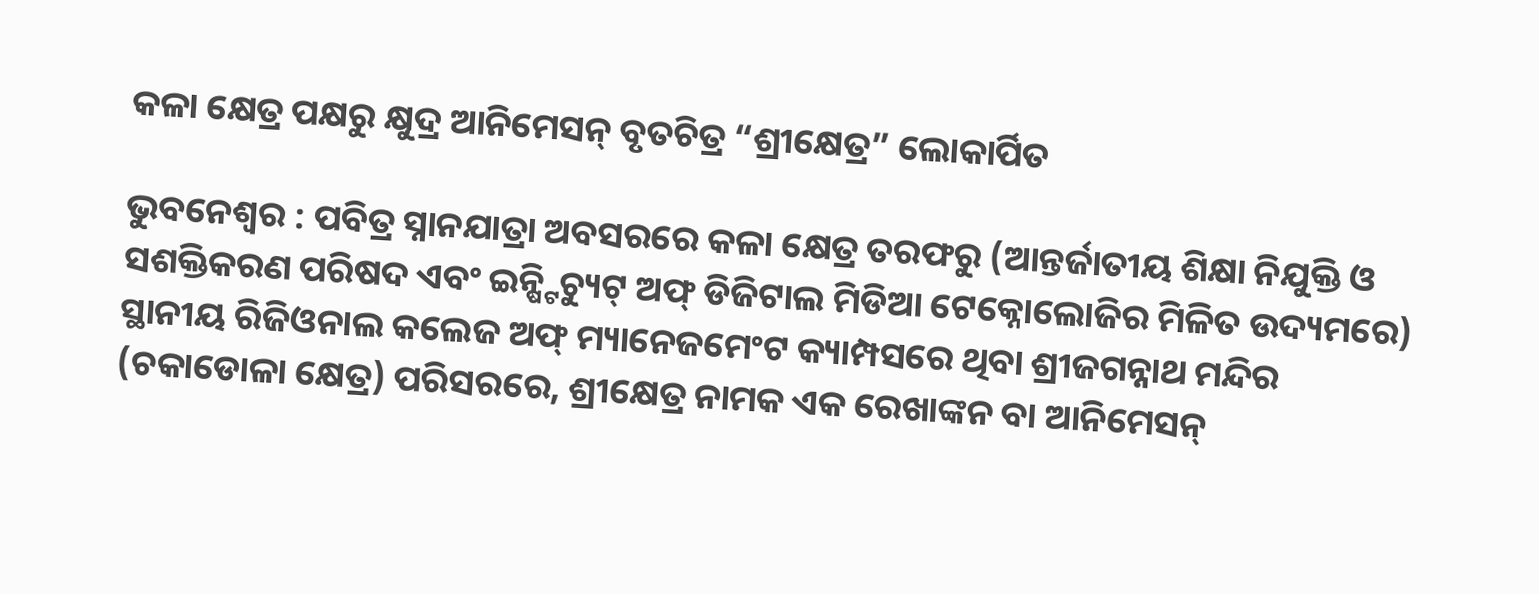କଳା କ୍ଷେତ୍ର ପକ୍ଷରୁ କ୍ଷୁଦ୍ର ଆନିମେସନ୍ ବୃତଚିତ୍ର “ଶ୍ରୀକ୍ଷେତ୍ର” ଲୋକାର୍ପିତ

ଭୁବନେଶ୍ୱର : ପବିତ୍ର ସ୍ନାନଯାତ୍ରା ଅବସରରେ କଳା କ୍ଷେତ୍ର ତରଫରୁ (ଆନ୍ତର୍ଜାତୀୟ ଶିକ୍ଷା ନିଯୁକ୍ତି ଓ ସଶକ୍ତିକରଣ ପରିଷଦ ଏବଂ ଇନ୍ଷ୍ଟିଚ୍ୟୁଟ୍ ଅଫ୍ ଡିଜିଟାଲ ମିଡିଆ ଟେକ୍ନୋଲୋଜିର ମିଳିତ ଉଦ୍ୟମରେ) ସ୍ଥାନୀୟ ରିଜିଓନାଲ କଲେଜ ଅଫ୍ ମ୍ୟାନେଜମେଂଟ କ୍ୟାମ୍ପସରେ ଥିବା ଶ୍ରୀଜଗନ୍ନାଥ ମନ୍ଦିର (ଚକାଡୋଳା କ୍ଷେତ୍ର) ପରିସରରେ, ଶ୍ରୀକ୍ଷେତ୍ର ନାମକ ଏକ ରେଖାଙ୍କନ ବା ଆନିମେସନ୍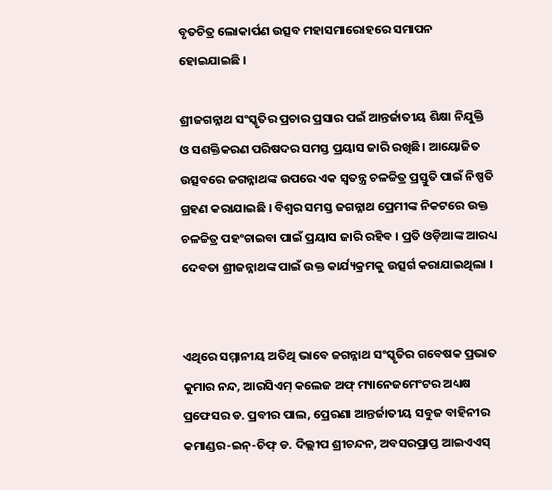ବୃତଚିତ୍ର ଲୋକାର୍ପଣ ଉତ୍ସବ ମହାସମାରୋହରେ ସମାପନ ହୋଇଯାଇଛି ।

ଶ୍ରୀଜଗନ୍ନାଥ ସଂସ୍କୃତିର ପ୍ରଚାର ପ୍ରସାର ପଇଁ ଆନ୍ତର୍ଜାତୀୟ ଶିକ୍ଷା ନିଯୁକ୍ତି ଓ ସଶକ୍ତିକରଣ ପରିଷଦର ସମସ୍ତ ପ୍ରୟାସ ଜାରି ରଖିଛି। ଆୟୋଜିତ ଉତ୍ସବରେ ଜଗନ୍ନାଥଙ୍କ ଉପରେ ଏକ ସ୍ୱତନ୍ତ୍ର ଚଳଚ୍ଚିତ୍ର ପ୍ରସ୍ତୁତି ପାଇଁ ନିଷ୍ପତି ଗ୍ରହଣ କରାଯାଇଛି । ବିଶ୍ୱର ସମସ୍ତ ଜଗନ୍ନାଥ ପ୍ରେମୀଙ୍କ ନିକଟରେ ଉକ୍ତ ଚଳଚ୍ଚିତ୍ର ପହଂଚାଇବା ପାଇଁ ପ୍ରୟାସ ଜାରି ରହିବ । ପ୍ରତି ଓଡ଼ିଆଙ୍କ ଆରଧ୍ୟ ଦେବତା ଶ୍ରୀଜନ୍ନାଥଙ୍କ ପାଇଁ ଉକ୍ତ କାର୍ଯ୍ୟକ୍ରମକୁ ଉତ୍ସର୍ଗ କରାଯାଇଥିଲା ।


ଏଥିରେ ସମ୍ମାନୀୟ ଅତିଥି ଭାବେ ଜଗନ୍ନାଥ ସଂସ୍କୃତିର ଗବେଷକ ପ୍ରଭାତ କୁମାର ନନ୍ଦ, ଆରସିଏମ୍ କଲେଜ ଅଫ୍ ମ୍ୟାନେଜମେଂଟର ଅଧ୍ୟକ୍ଷ ପ୍ରଫେସର ଡ. ପ୍ରବୀର ପାଲ, ପ୍ରେରଣା ଆନ୍ତର୍ଜାତୀୟ ସବୁଜ ବାହିନୀର କମାଣ୍ଡର-ଇନ୍-ଚିଫ୍ ଡ. ଦିଲ୍ଲୀପ ଶ୍ରୀଚନ୍ଦନ, ଅବସରପ୍ରାପ୍ତ ଆଇଏଏସ୍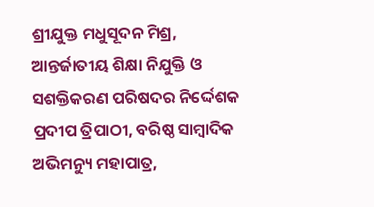ଶ୍ରୀଯୁକ୍ତ ମଧୁସୂଦନ ମିଶ୍ର, ଆନ୍ତର୍ଜାତୀୟ ଶିକ୍ଷା ନିଯୁକ୍ତି ଓ ସଶକ୍ତିକରଣ ପରିଷଦର ନିର୍ଦ୍ଦେଶକ ପ୍ରଦୀପ ତ୍ରିପାଠୀ, ବରିଷ୍ଠ ସାମ୍ବାଦିକ ଅଭିମନ୍ୟୁ ମହାପାତ୍ର,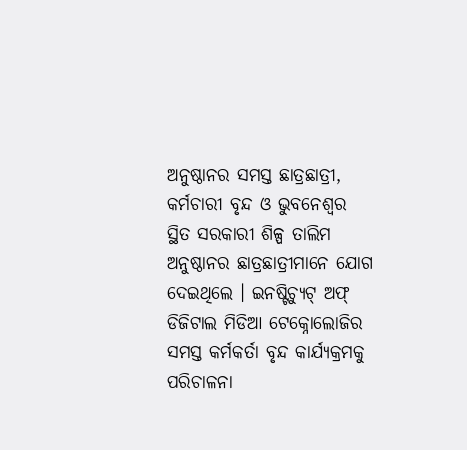ଅନୁଷ୍ଠାନର ସମସ୍ତ ଛାତ୍ରଛାତ୍ରୀ, କର୍ମଚାରୀ ବୃନ୍ଦ ଓ ଭୁବନେଶ୍ୱର ସ୍ଥିତ ସରକାରୀ ଶିଳ୍ପ ତାଲିମ ଅନୁଷ୍ଠାନର ଛାତ୍ରଛାତ୍ରୀମାନେ ଯୋଗ ଦେଇଥିଲେ । ଇନଷ୍ଟିଚ୍ୟୁଟ୍ ଅଫ୍ ଡିଜିଟାଲ ମିଡିଆ ଟେକ୍ନୋଲୋଜିର ସମସ୍ତ କର୍ମକର୍ତା ବୃନ୍ଦ କାର୍ଯ୍ୟକ୍ରମକୁ ପରିଚାଳନା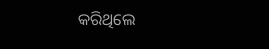କରିଥିଲେ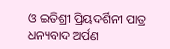ଓ ଇତିଶ୍ରୀ ପ୍ରିୟଦର୍ଶିନୀ ପାତ୍ର ଧନ୍ୟବାଦ ଅର୍ପଣ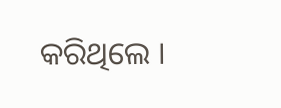କରିଥିଲେ ।